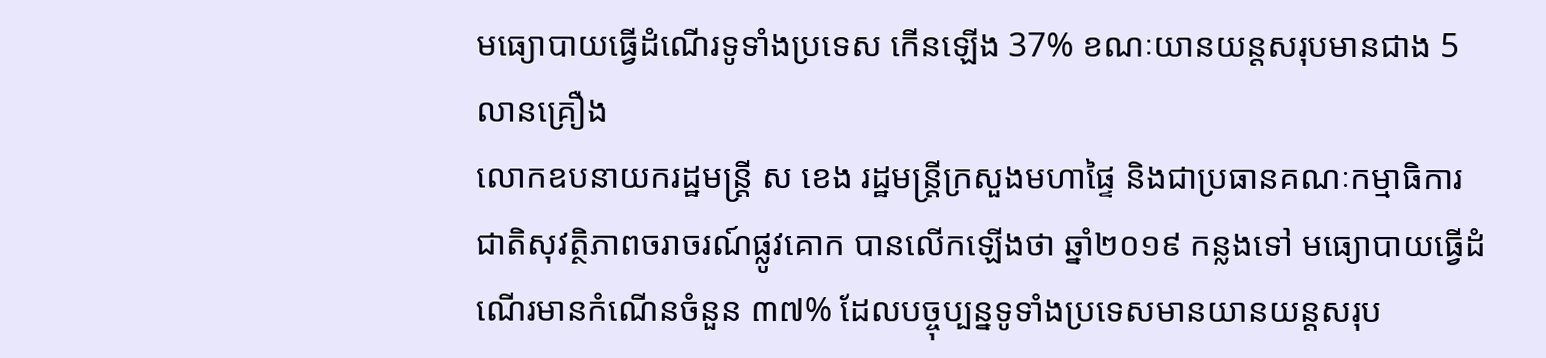មធ្យោបាយធ្វើដំណើរទូទាំងប្រទេស កើនឡើង 37% ខណៈយានយន្តសរុបមានជាង 5 លានគ្រឿង
លោកឧបនាយករដ្ឋមន្ត្រី ស ខេង រដ្ឋមន្ត្រីក្រសួងមហាផ្ទៃ និងជាប្រធានគណៈកម្មាធិការជាតិសុវត្ថិភាពចរាចរណ៍ផ្លូវគោក បានលើកឡើងថា ឆ្នាំ២០១៩ កន្លងទៅ មធ្យោបាយធ្វើដំណើរមានកំណើនចំនួន ៣៧% ដែលបច្ចុប្បន្នទូទាំងប្រទេសមានយានយន្តសរុប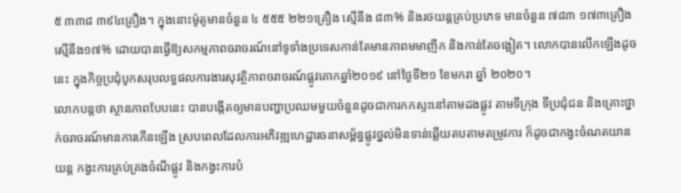៥ ៣៣៨ ៣៩៤គ្រឿង។ ក្នុងនោះម៉ូតូមានចំនួន ៤ ៥៥៥ ២២១គ្រឿង ស្មើនឹង ៨៣% និងរថយន្តគ្រប់ប្រភេទ មានចំនួន ៧៨៣ ១៧៣គ្រឿង ស្មើនឹង១៧% ដោយបានធ្វើឱ្យសកម្មភាពចរាចរណ៍នៅទូទាំងប្រទេសកាន់តែមានភាពមមាញឹក និងកាន់តែចង្អៀត។ លោកបានលើកឡើងដូចនេះ ក្នុងកិច្ចប្រជុំបូកសរុបលទ្ធផលការងារសុវត្ថិភាពចរាចរណ៍ផ្លូវគោកឆ្នាំ២០១៩ នៅថ្ងៃទី២១ ខែមករា ឆ្នាំ ២០២០។
លោកបន្តថា ស្ថានភាពបែបនេះ បានបង្កើតឲ្យមានបញ្ហាប្រឈមមួយចំនួនដូចជាការកកស្ទះនៅតាមដងផ្លូវ តាមទីក្រុង ទីប្រជុំជន និងគ្រោះថ្នាក់ចរាចរណ៍មានការកើនឡើង ស្របពេលដែលការអភិវឌ្ឍហេដ្ឋារចនាសម្ព័ន្ធផ្លូវថ្នល់មិនទាន់ឆ្លើយតបតាមតម្រូវការ ក៏ដូចជាកង្វះចំណតយានយន្ត កង្វះការគ្រប់គ្រងចំណីផ្លូវ និងកង្វះការបំ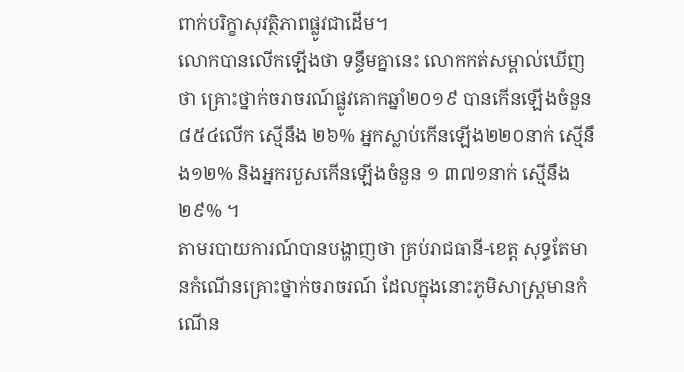ពាក់បរិក្ខាសុវត្ថិភាពផ្លូវជាដើម។
លោកបានលើកឡើងថា ទន្ទឹមគ្នានេះ លោកកត់សម្គាល់ឃើញថា គ្រោះថ្នាក់ចរាចរណ៍ផ្លូវគោកឆ្នាំ២០១៩ បានកើនឡើងចំនួន ៨៥៤លើក ស្មើនឹង ២៦% អ្នកស្លាប់កើនឡើង២២០នាក់ ស្មើនឹង១២% និងអ្នករបួសកើនឡើងចំនួន ១ ៣៧១នាក់ ស្មើនឹង ២៩% ។
តាមរបាយការណ៍បានបង្ហាញថា គ្រប់រាជធានី-ខេត្ត សុទ្ធតែមានកំណើនគ្រោះថ្នាក់ចរាចរណ៍ ដែលក្នុងនោះភូមិសាស្រ្តមានកំណើន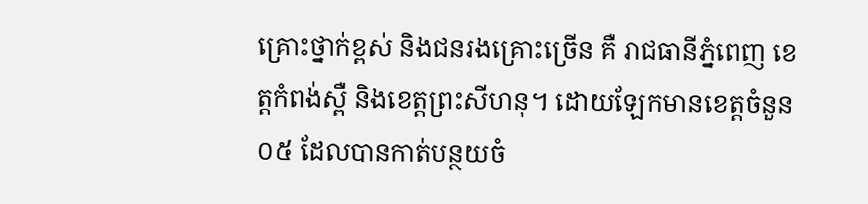គ្រោះថ្នាក់ខ្ពស់ និងជនរងគ្រោះច្រើន គឺ រាជធានីភ្នំពេញ ខេត្តកំពង់ស្ពឺ និងខេត្តព្រះសីហនុ។ ដោយឡែកមានខេត្តចំនួន ០៥ ដែលបានកាត់បន្ថយចំ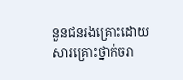នួនជនរងគ្រោះដោយសារគ្រោះថ្នាក់ចរា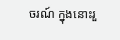ចរណ៍ ក្នុងនោះរួ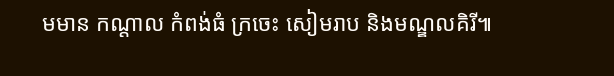មមាន កណ្តាល កំពង់ធំ ក្រចេះ សៀមរាប និងមណ្ឌលគិរី៕